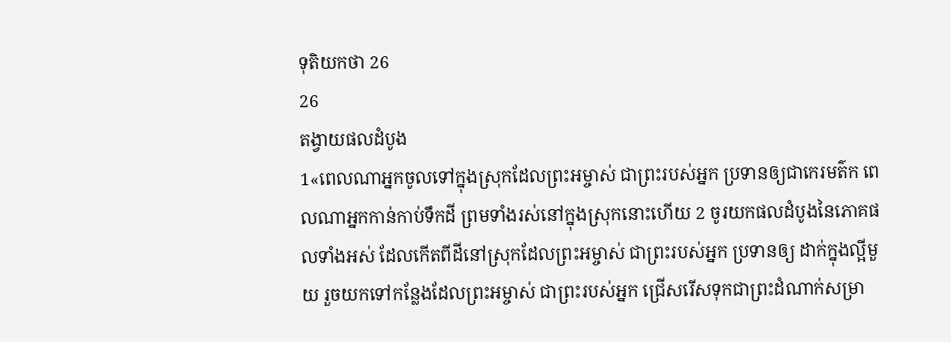ទុតិយកថា 26
26
តង្វាយផលដំបូង
1«ពេលណាអ្នកចូលទៅក្នុងស្រុកដែលព្រះអម្ចាស់ ជាព្រះរបស់អ្នក ប្រទានឲ្យជាកេរមត៌ក ពេលណាអ្នកកាន់កាប់ទឹកដី ព្រមទាំងរស់នៅក្នុងស្រុកនោះហើយ 2 ចូរយកផលដំបូងនៃភោគផលទាំងអស់ ដែលកើតពីដីនៅស្រុកដែលព្រះអម្ចាស់ ជាព្រះរបស់អ្នក ប្រទានឲ្យ ដាក់ក្នុងល្អីមួយ រួចយកទៅកន្លែងដែលព្រះអម្ចាស់ ជាព្រះរបស់អ្នក ជ្រើសរើសទុកជាព្រះដំណាក់សម្រា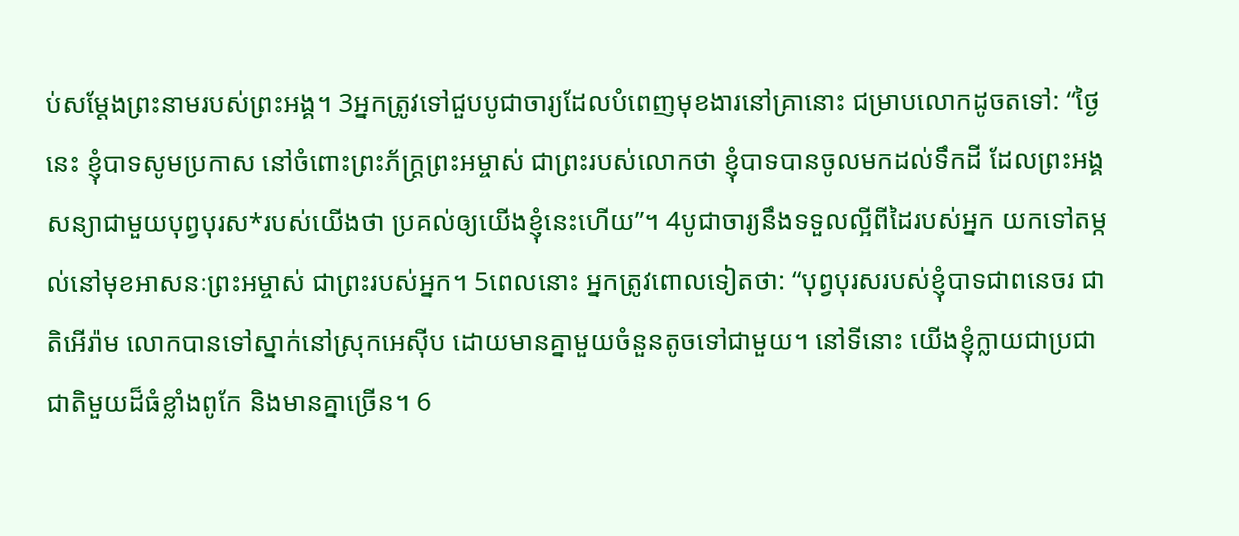ប់សម្តែងព្រះនាមរបស់ព្រះអង្គ។ 3អ្នកត្រូវទៅជួបបូជាចារ្យដែលបំពេញមុខងារនៅគ្រានោះ ជម្រាបលោកដូចតទៅ: “ថ្ងៃនេះ ខ្ញុំបាទសូមប្រកាស នៅចំពោះព្រះភ័ក្ត្រព្រះអម្ចាស់ ជាព្រះរបស់លោកថា ខ្ញុំបាទបានចូលមកដល់ទឹកដី ដែលព្រះអង្គសន្យាជាមួយបុព្វបុរស*របស់យើងថា ប្រគល់ឲ្យយើងខ្ញុំនេះហើយ”។ 4បូជាចារ្យនឹងទទួលល្អីពីដៃរបស់អ្នក យកទៅតម្កល់នៅមុខអាសនៈព្រះអម្ចាស់ ជាព្រះរបស់អ្នក។ 5ពេលនោះ អ្នកត្រូវពោលទៀតថា: “បុព្វបុរសរបស់ខ្ញុំបាទជាពនេចរ ជាតិអើរ៉ាម លោកបានទៅស្នាក់នៅស្រុកអេស៊ីប ដោយមានគ្នាមួយចំនួនតូចទៅជាមួយ។ នៅទីនោះ យើងខ្ញុំក្លាយជាប្រជាជាតិមួយដ៏ធំខ្លាំងពូកែ និងមានគ្នាច្រើន។ 6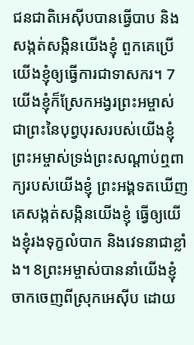ជនជាតិអេស៊ីបបានធ្វើបាប និងសង្កត់សង្កិនយើងខ្ញុំ ពួកគេប្រើយើងខ្ញុំឲ្យធ្វើការជាទាសករ។ 7យើងខ្ញុំក៏ស្រែកអង្វរព្រះអម្ចាស់ ជាព្រះនៃបុព្វបុរសរបស់យើងខ្ញុំ ព្រះអម្ចាស់ទ្រង់ព្រះសណ្ដាប់ឮពាក្យរបស់យើងខ្ញុំ ព្រះអង្គទតឃើញគេសង្កត់សង្កិនយើងខ្ញុំ ធ្វើឲ្យយើងខ្ញុំរងទុក្ខលំបាក និងវេទនាជាខ្លាំង។ 8ព្រះអម្ចាស់បាននាំយើងខ្ញុំចាកចេញពីស្រុកអេស៊ីប ដោយ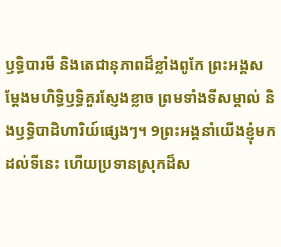ឫទ្ធិបារមី និងតេជានុភាពដ៏ខ្លាំងពូកែ ព្រះអង្គសម្តែងមហិទ្ធិឫទ្ធិគួរស្ញែងខ្លាច ព្រមទាំងទីសម្គាល់ និងឫទ្ធិបាដិហារិយ៍ផ្សេងៗ។ 9ព្រះអង្គនាំយើងខ្ញុំមកដល់ទីនេះ ហើយប្រទានស្រុកដ៏ស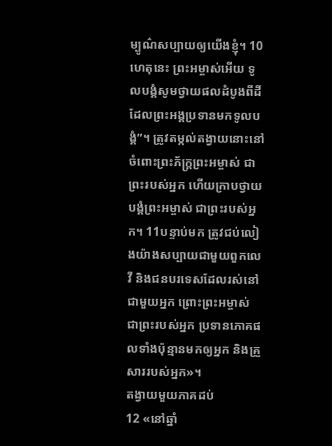ម្បូណ៌សប្បាយឲ្យយើងខ្ញុំ។ 10ហេតុនេះ ព្រះអម្ចាស់អើយ ទូលបង្គំសូមថ្វាយផលដំបូងពីដីដែលព្រះអង្គប្រទានមកទូលបង្គំ”។ ត្រូវតម្កល់តង្វាយនោះនៅចំពោះព្រះភ័ក្ត្រព្រះអម្ចាស់ ជាព្រះរបស់អ្នក ហើយក្រាបថ្វាយបង្គំព្រះអម្ចាស់ ជាព្រះរបស់អ្នក។ 11បន្ទាប់មក ត្រូវជប់លៀងយ៉ាងសប្បាយជាមួយពួកលេវី និងជនបរទេសដែលរស់នៅជាមួយអ្នក ព្រោះព្រះអម្ចាស់ ជាព្រះរបស់អ្នក ប្រទានភោគផលទាំងប៉ុន្មានមកឲ្យអ្នក និងគ្រួសាររបស់អ្នក»។
តង្វាយមួយភាគដប់
12 «នៅឆ្នាំ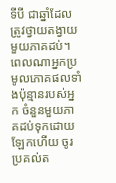ទីបី ជាឆ្នាំដែលត្រូវថ្វាយតង្វាយមួយភាគដប់។ ពេលណាអ្នកប្រមូលភោគផលទាំងប៉ុន្មានរបស់អ្នក ចំនួនមួយភាគដប់ទុកដោយឡែកហើយ ចូរប្រគល់ត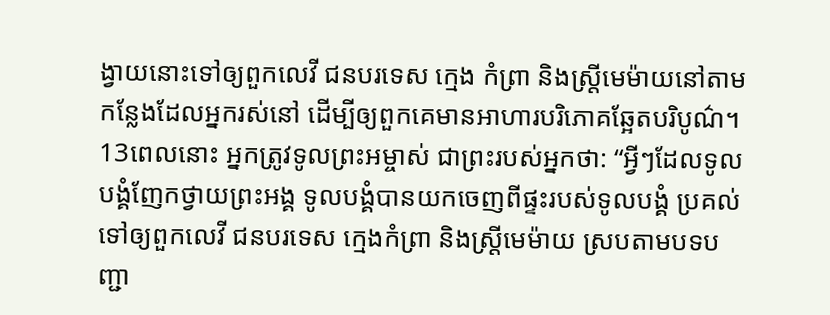ង្វាយនោះទៅឲ្យពួកលេវី ជនបរទេស ក្មេង កំព្រា និងស្ត្រីមេម៉ាយនៅតាមកន្លែងដែលអ្នករស់នៅ ដើម្បីឲ្យពួកគេមានអាហារបរិភោគឆ្អែតបរិបូណ៌។ 13ពេលនោះ អ្នកត្រូវទូលព្រះអម្ចាស់ ជាព្រះរបស់អ្នកថា: “អ្វីៗដែលទូលបង្គំញែកថ្វាយព្រះអង្គ ទូលបង្គំបានយកចេញពីផ្ទះរបស់ទូលបង្គំ ប្រគល់ទៅឲ្យពួកលេវី ជនបរទេស ក្មេងកំព្រា និងស្ត្រីមេម៉ាយ ស្របតាមបទបញ្ជា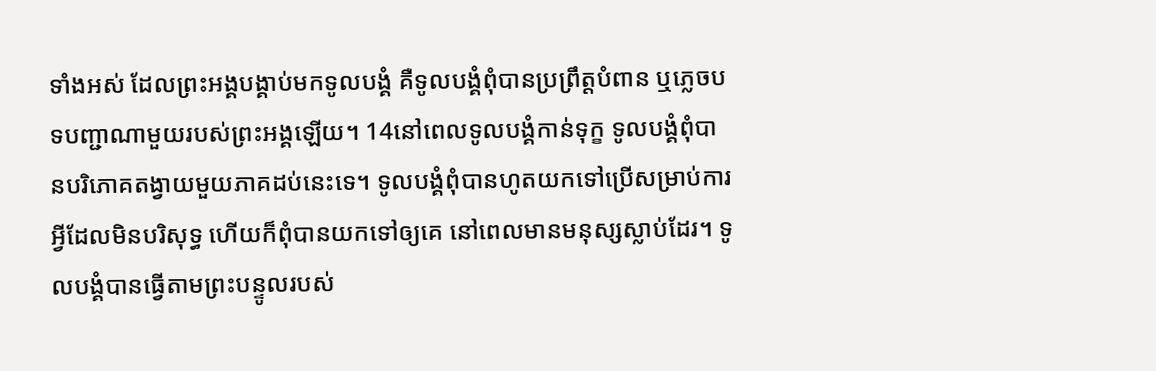ទាំងអស់ ដែលព្រះអង្គបង្គាប់មកទូលបង្គំ គឺទូលបង្គំពុំបានប្រព្រឹត្តបំពាន ឬភ្លេចបទបញ្ជាណាមួយរបស់ព្រះអង្គឡើយ។ 14នៅពេលទូលបង្គំកាន់ទុក្ខ ទូលបង្គំពុំបានបរិភោគតង្វាយមួយភាគដប់នេះទេ។ ទូលបង្គំពុំបានហូតយកទៅប្រើសម្រាប់ការអ្វីដែលមិនបរិសុទ្ធ ហើយក៏ពុំបានយកទៅឲ្យគេ នៅពេលមានមនុស្សស្លាប់ដែរ។ ទូលបង្គំបានធ្វើតាមព្រះបន្ទូលរបស់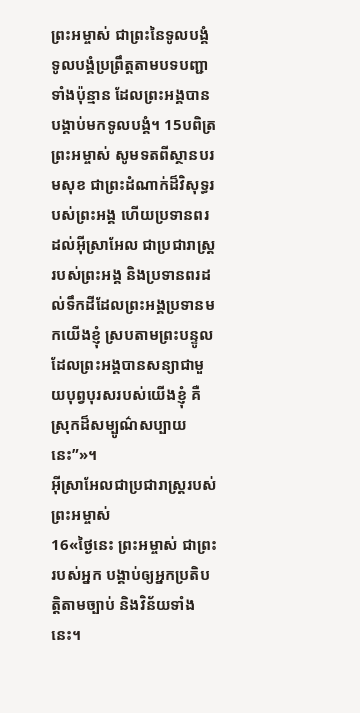ព្រះអម្ចាស់ ជាព្រះនៃទូលបង្គំ ទូលបង្គំប្រព្រឹត្តតាមបទបញ្ជាទាំងប៉ុន្មាន ដែលព្រះអង្គបានបង្គាប់មកទូលបង្គំ។ 15បពិត្រព្រះអម្ចាស់ សូមទតពីស្ថានបរមសុខ ជាព្រះដំណាក់ដ៏វិសុទ្ធរបស់ព្រះអង្គ ហើយប្រទានពរដល់អ៊ីស្រាអែល ជាប្រជារាស្ត្ររបស់ព្រះអង្គ និងប្រទានពរដល់ទឹកដីដែលព្រះអង្គប្រទានមកយើងខ្ញុំ ស្របតាមព្រះបន្ទូលដែលព្រះអង្គបានសន្យាជាមួយបុព្វបុរសរបស់យើងខ្ញុំ គឺស្រុកដ៏សម្បូណ៌សប្បាយនេះ”»។
អ៊ីស្រាអែលជាប្រជារាស្ត្ររបស់ព្រះអម្ចាស់
16«ថ្ងៃនេះ ព្រះអម្ចាស់ ជាព្រះរបស់អ្នក បង្គាប់ឲ្យអ្នកប្រតិបត្តិតាមច្បាប់ និងវិន័យទាំងនេះ។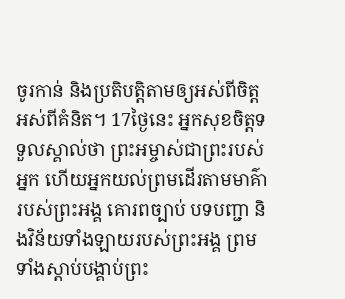ចូរកាន់ និងប្រតិបត្តិតាមឲ្យអស់ពីចិត្ត អស់ពីគំនិត។ 17ថ្ងៃនេះ អ្នកសុខចិត្តទទួលស្គាល់ថា ព្រះអម្ចាស់ជាព្រះរបស់អ្នក ហើយអ្នកយល់ព្រមដើរតាមមាគ៌ារបស់ព្រះអង្គ គោរពច្បាប់ បទបញ្ជា និងវិន័យទាំងឡាយរបស់ព្រះអង្គ ព្រមទាំងស្ដាប់បង្គាប់ព្រះ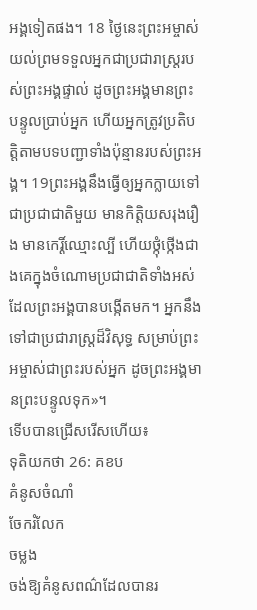អង្គទៀតផង។ 18 ថ្ងៃនេះព្រះអម្ចាស់យល់ព្រមទទួលអ្នកជាប្រជារាស្ត្ររបស់ព្រះអង្គផ្ទាល់ ដូចព្រះអង្គមានព្រះបន្ទូលប្រាប់អ្នក ហើយអ្នកត្រូវប្រតិបត្តិតាមបទបញ្ជាទាំងប៉ុន្មានរបស់ព្រះអង្គ។ 19ព្រះអង្គនឹងធ្វើឲ្យអ្នកក្លាយទៅជាប្រជាជាតិមួយ មានកិត្តិយសរុងរឿង មានកេរ្តិ៍ឈ្មោះល្បី ហើយថ្កុំថ្កើងជាងគេក្នុងចំណោមប្រជាជាតិទាំងអស់ដែលព្រះអង្គបានបង្កើតមក។ អ្នកនឹងទៅជាប្រជារាស្ត្រដ៏វិសុទ្ធ សម្រាប់ព្រះអម្ចាស់ជាព្រះរបស់អ្នក ដូចព្រះអង្គមានព្រះបន្ទូលទុក»។
ទើបបានជ្រើសរើសហើយ៖
ទុតិយកថា 26: គខប
គំនូសចំណាំ
ចែករំលែក
ចម្លង
ចង់ឱ្យគំនូសពណ៌ដែលបានរ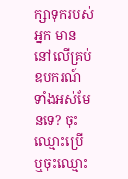ក្សាទុករបស់អ្នក មាននៅលើគ្រប់ឧបករណ៍ទាំងអស់មែនទេ? ចុះឈ្មោះប្រើ ឬចុះឈ្មោះ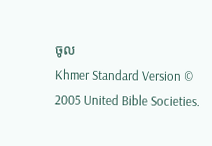ចូល
Khmer Standard Version © 2005 United Bible Societies.